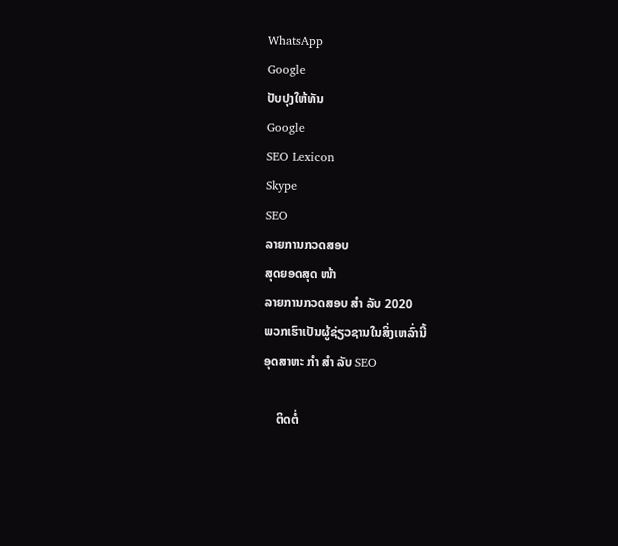WhatsApp
Google
ປັບປຸງໃຫ້ທັນ
Google
SEO Lexicon
Skype
SEO
ລາຍການກວດສອບ
ສຸດຍອດສຸດ ໜ້າ
ລາຍການກວດສອບ ສຳ ລັບ 2020
ພວກເຮົາເປັນຜູ້ຊ່ຽວຊານໃນສິ່ງເຫລົ່ານີ້
ອຸດສາຫະ ກຳ ສຳ ລັບ SEO

    ຕິດຕໍ່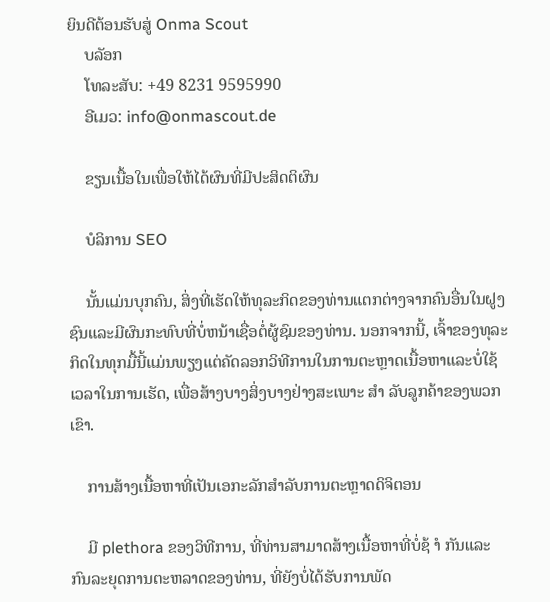ຍິນດີຕ້ອນຮັບສູ່ Onma Scout
    ບລັອກ
    ໂທລະສັບ: +49 8231 9595990
    ອີເມວ: info@onmascout.de

    ຂຽນເນື້ອໃນເພື່ອໃຫ້ໄດ້ຜົນທີ່ມີປະສິດຕິຜົນ

    ບໍລິການ SEO

    ນັ້ນແມ່ນບຸກຄົນ, ສິ່ງທີ່ເຮັດໃຫ້ທຸລະກິດຂອງທ່ານແຕກຕ່າງຈາກຄົນອື່ນໃນຝູງຊົນແລະມີຜົນກະທົບທີ່ບໍ່ຫນ້າເຊື່ອຕໍ່ຜູ້ຊົມຂອງທ່ານ. ນອກຈາກນີ້, ເຈົ້າຂອງທຸລະກິດໃນທຸກມື້ນີ້ແມ່ນພຽງແຕ່ຄັດລອກວິທີການໃນການຕະຫຼາດເນື້ອຫາແລະບໍ່ໃຊ້ເວລາໃນການເຮັດ, ເພື່ອສ້າງບາງສິ່ງບາງຢ່າງສະເພາະ ສຳ ລັບລູກຄ້າຂອງພວກເຂົາ.

    ການສ້າງເນື້ອຫາທີ່ເປັນເອກະລັກສໍາລັບການຕະຫຼາດດິຈິຕອນ

    ມີ plethora ຂອງວິທີການ, ທີ່ທ່ານສາມາດສ້າງເນື້ອຫາທີ່ບໍ່ຊ້ ຳ ກັນແລະກົນລະຍຸດການຕະຫລາດຂອງທ່ານ, ທີ່ຍັງບໍ່ໄດ້ຮັບການພັດ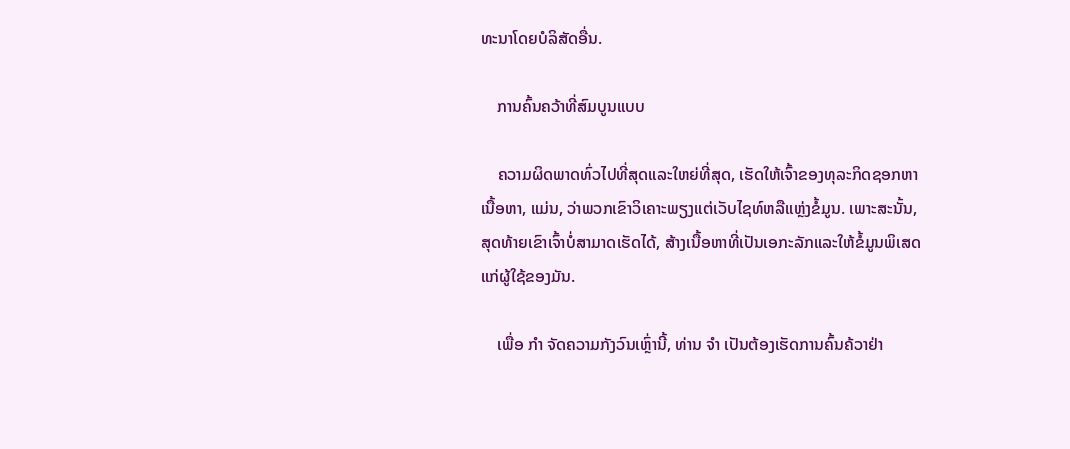ທະນາໂດຍບໍລິສັດອື່ນ.

    ການຄົ້ນຄວ້າທີ່ສົມບູນແບບ

    ຄວາມຜິດພາດທົ່ວໄປທີ່ສຸດແລະໃຫຍ່ທີ່ສຸດ, ເຮັດໃຫ້ເຈົ້າຂອງທຸລະກິດຊອກຫາເນື້ອຫາ, ແມ່ນ, ວ່າພວກເຂົາວິເຄາະພຽງແຕ່ເວັບໄຊທ໌ຫລືແຫຼ່ງຂໍ້ມູນ. ເພາະສະນັ້ນ, ສຸດທ້າຍເຂົາເຈົ້າບໍ່ສາມາດເຮັດໄດ້, ສ້າງເນື້ອຫາທີ່ເປັນເອກະລັກແລະໃຫ້ຂໍ້ມູນພິເສດແກ່ຜູ້ໃຊ້ຂອງມັນ.

    ເພື່ອ ກຳ ຈັດຄວາມກັງວົນເຫຼົ່ານີ້, ທ່ານ ຈຳ ເປັນຕ້ອງເຮັດການຄົ້ນຄ້ວາຢ່າ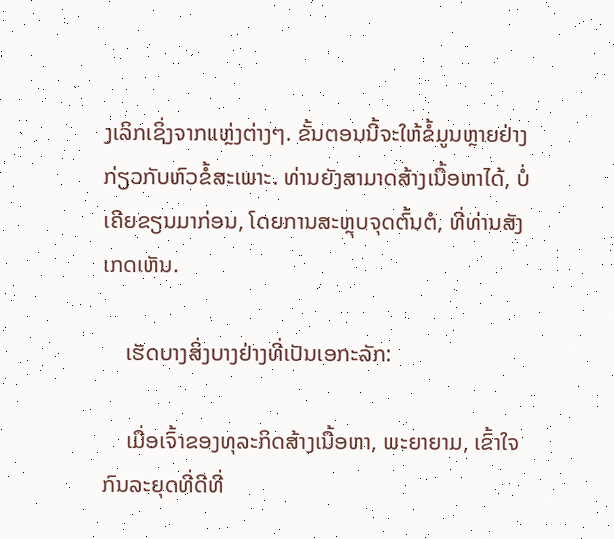ງເລິກເຊິ່ງຈາກແຫຼ່ງຕ່າງໆ. ຂັ້ນຕອນນີ້ຈະໃຫ້ຂໍ້ມູນຫຼາຍຢ່າງກ່ຽວກັບຫົວຂໍ້ສະເພາະ. ທ່ານຍັງສາມາດສ້າງເນື້ອຫາໄດ້, ບໍ່ເຄີຍຂຽນມາກ່ອນ, ໂດຍການສະຫຼຸບຈຸດຕົ້ນຕໍ, ທີ່ທ່ານສັງເກດເຫັນ.

    ເຮັດບາງສິ່ງບາງຢ່າງທີ່ເປັນເອກະລັກ:

    ເມື່ອເຈົ້າຂອງທຸລະກິດສ້າງເນື້ອຫາ, ພະຍາຍາມ, ເຂົ້າໃຈກົນລະຍຸດທີ່ດີທີ່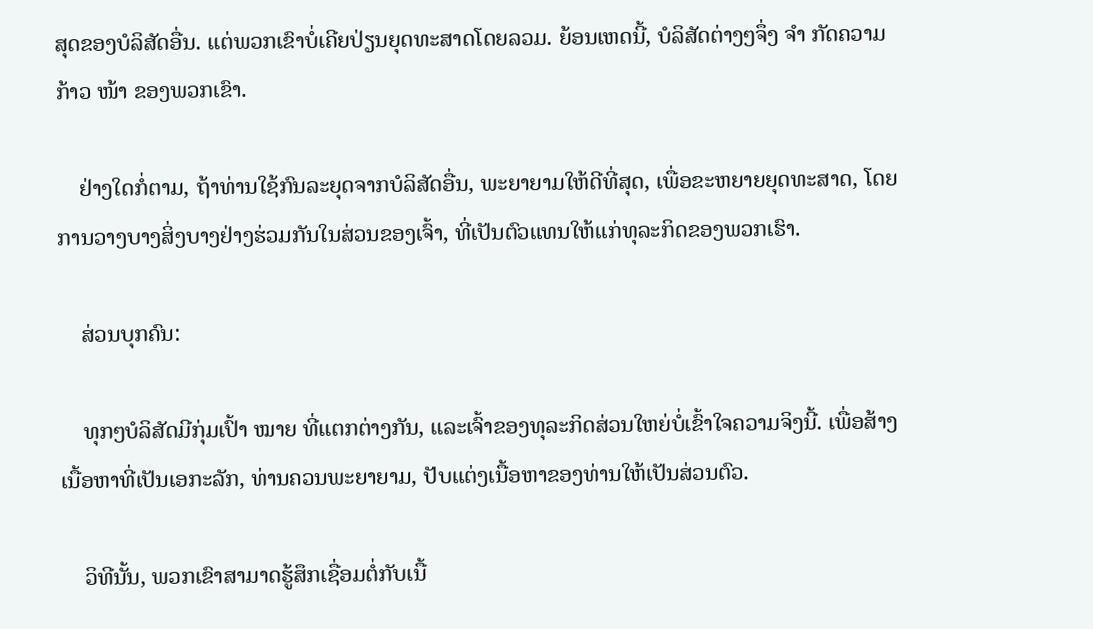ສຸດຂອງບໍລິສັດອື່ນ. ແຕ່ພວກເຂົາບໍ່ເຄີຍປ່ຽນຍຸດທະສາດໂດຍລວມ. ຍ້ອນເຫດນີ້, ບໍລິສັດຕ່າງໆຈຶ່ງ ຈຳ ກັດຄວາມກ້າວ ໜ້າ ຂອງພວກເຂົາ.

    ຢ່າງໃດກໍ່ຕາມ, ຖ້າທ່ານໃຊ້ກົນລະຍຸດຈາກບໍລິສັດອື່ນ, ພະຍາຍາມໃຫ້ດີທີ່ສຸດ, ເພື່ອຂະຫຍາຍຍຸດທະສາດ, ໂດຍການວາງບາງສິ່ງບາງຢ່າງຮ່ວມກັນໃນສ່ວນຂອງເຈົ້າ, ທີ່ເປັນຕົວແທນໃຫ້ແກ່ທຸລະກິດຂອງພວກເຮົາ.

    ສ່ວນບຸກຄົນ:

    ທຸກໆບໍລິສັດມີກຸ່ມເປົ້າ ໝາຍ ທີ່ແຕກຕ່າງກັນ, ແລະເຈົ້າຂອງທຸລະກິດສ່ວນໃຫຍ່ບໍ່ເຂົ້າໃຈຄວາມຈິງນີ້. ເພື່ອສ້າງເນື້ອຫາທີ່ເປັນເອກະລັກ, ທ່ານຄວນພະຍາຍາມ, ປັບແຕ່ງເນື້ອຫາຂອງທ່ານໃຫ້ເປັນສ່ວນຕົວ.

    ວິທີນັ້ນ, ພວກເຂົາສາມາດຮູ້ສຶກເຊື່ອມຕໍ່ກັບເນື້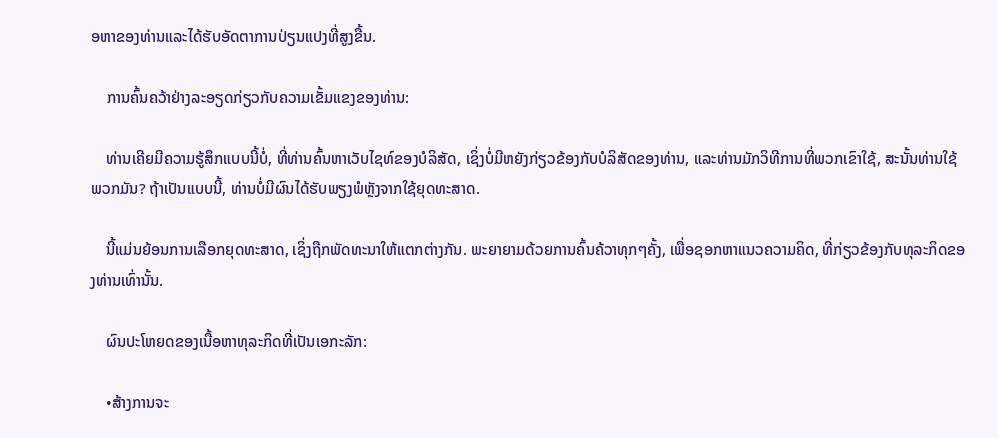ອຫາຂອງທ່ານແລະໄດ້ຮັບອັດຕາການປ່ຽນແປງທີ່ສູງຂື້ນ.

    ການຄົ້ນຄວ້າຢ່າງລະອຽດກ່ຽວກັບຄວາມເຂັ້ມແຂງຂອງທ່ານ:

    ທ່ານເຄີຍມີຄວາມຮູ້ສຶກແບບນີ້ບໍ່, ທີ່ທ່ານຄົ້ນຫາເວັບໄຊທ໌ຂອງບໍລິສັດ, ເຊິ່ງບໍ່ມີຫຍັງກ່ຽວຂ້ອງກັບບໍລິສັດຂອງທ່ານ, ແລະທ່ານມັກວິທີການທີ່ພວກເຂົາໃຊ້, ສະນັ້ນທ່ານໃຊ້ພວກມັນ? ຖ້າເປັນແບບນີ້, ທ່ານບໍ່ມີຜົນໄດ້ຮັບພຽງພໍຫຼັງຈາກໃຊ້ຍຸດທະສາດ.

    ນີ້ແມ່ນຍ້ອນການເລືອກຍຸດທະສາດ, ເຊິ່ງຖືກພັດທະນາໃຫ້ແຕກຕ່າງກັນ. ພະຍາຍາມດ້ວຍການຄົ້ນຄ້ວາທຸກໆຄັ້ງ, ເພື່ອຊອກຫາແນວຄວາມຄິດ, ທີ່ກ່ຽວຂ້ອງກັບທຸລະກິດຂອງທ່ານເທົ່ານັ້ນ.

    ຜົນປະໂຫຍດຂອງເນື້ອຫາທຸລະກິດທີ່ເປັນເອກະລັກ:

    •ສ້າງການຈະ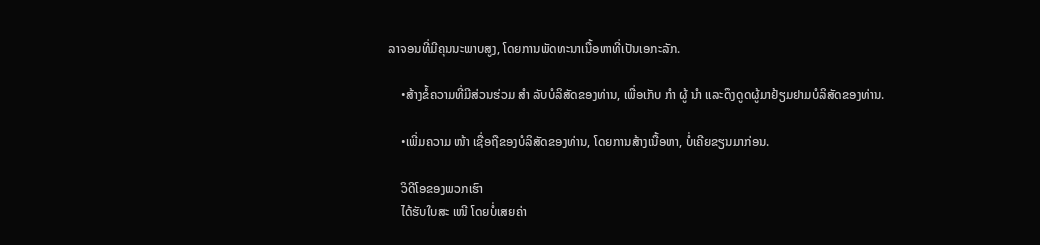ລາຈອນທີ່ມີຄຸນນະພາບສູງ, ໂດຍການພັດທະນາເນື້ອຫາທີ່ເປັນເອກະລັກ.

    •ສ້າງຂໍ້ຄວາມທີ່ມີສ່ວນຮ່ວມ ສຳ ລັບບໍລິສັດຂອງທ່ານ, ເພື່ອເກັບ ກຳ ຜູ້ ນຳ ແລະດຶງດູດຜູ້ມາຢ້ຽມຢາມບໍລິສັດຂອງທ່ານ.

    •ເພີ່ມຄວາມ ໜ້າ ເຊື່ອຖືຂອງບໍລິສັດຂອງທ່ານ, ໂດຍການສ້າງເນື້ອຫາ, ບໍ່ເຄີຍຂຽນມາກ່ອນ.

    ວິດີໂອຂອງພວກເຮົາ
    ໄດ້ຮັບໃບສະ ເໜີ ໂດຍບໍ່ເສຍຄ່າ